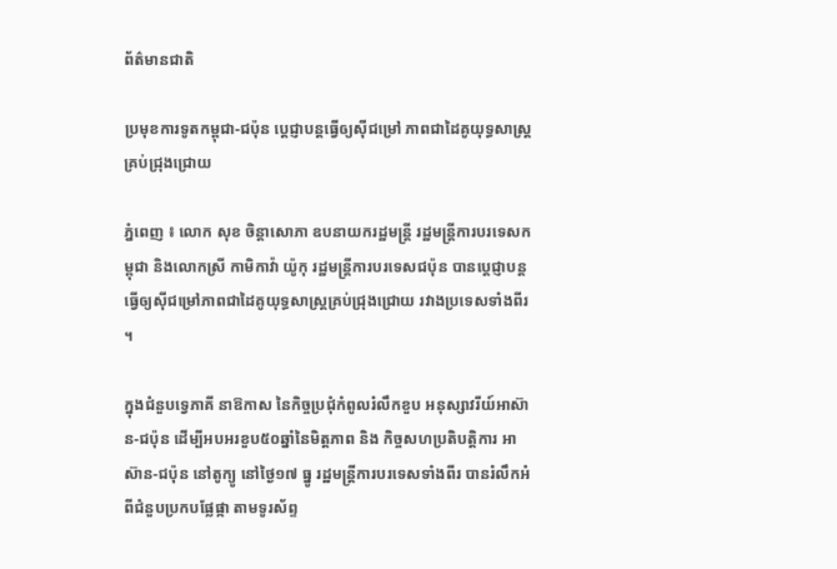ព័ត៌មានជាតិ

ប្រមុខការទូតកម្ពុជា-ជប៉ុន ប្តេជ្ញាបន្តធ្វើឲ្យស៊ីជម្រៅ ភាពជាដៃគូយុទ្ធសាស្ត្រគ្រប់ជ្រុងជ្រោយ

ភ្នំពេញ ៖ លោក សុខ ចិន្តាសោភា ឧបនាយករដ្ឋមន្ត្រី រដ្ឋមន្ត្រីការបរទេសកម្ពុជា និងលោកស្រី កាមិកាវ៉ា យ៉ូកុ រដ្ឋមន្ត្រីការបរទេសជប៉ុន បានប្តេជ្ញាបន្តធ្វើឲ្យស៊ីជម្រៅភាពជាដៃគូយុទ្ធសាស្ត្រគ្រប់ជ្រុងជ្រោយ រវាងប្រទេសទាំងពីរ ។

ក្នុងជំនួបទ្វេភាគី នាឱកាស នៃកិច្ចប្រជុំកំពូលរំលឹកខួប អនុស្សាវរីយ៍អាស៊ាន-ជប៉ុន ដើម្បីអបអរខួប៥០ឆ្នាំនៃមិត្តភាព និង កិច្ចសហប្រតិបត្តិការ អាស៊ាន-ជប៉ុន នៅតូក្យូ នៅថ្ងៃ១៧ ធ្នូ រដ្ឋមន្ត្រីការបរទេសទាំងពីរ បានរំលឹកអំពីជំនួបប្រកបផ្លែផ្កា តាមទូរស័ព្ទ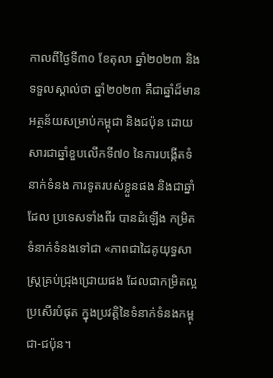កាលពីថ្ងៃទី៣០ ខែតុលា ឆ្នាំ២០២៣ និងទទួលស្គាល់ថា ឆ្នាំ២០២៣ គឺជាឆ្នាំដ៏មានអត្ថន័យសម្រាប់កម្ពុជា និងជប៉ុន ដោយសារជាឆ្នាំខួបលើកទី៧០ នៃការបង្កើតទំនាក់ទំនង ការទូតរបស់ខ្លួនផង និងជាឆ្នាំដែល ប្រទេសទាំងពីរ បានដំឡើង កម្រិតទំនាក់ទំនងទៅជា «ភាពជាដៃគូយុទ្ធសាស្ត្រគ្រប់ជ្រុងជ្រោយផង ដែលជាកម្រិតល្អប្រសើរបំផុត ក្នុងប្រវត្តិនៃទំនាក់ទំនងកម្ពុជា-ជប៉ុន។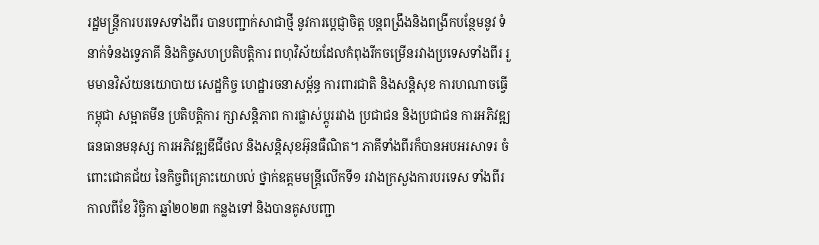រដ្ឋមន្ត្រីការបរទេសទាំងពីរ បានបញ្ជាក់សាជាថ្មី នូវការប្តេជ្ញាចិត្ត បន្តពង្រឹងនិងពង្រីកបន្ថែមនូវ ទំនាក់ទំនងទ្វេភាគី និងកិច្ចសហប្រតិបត្តិការ ពហុវិស័យដែលកំពុងរីកចម្រើនរវាងប្រទេសទាំងពីរ រួមមានវិស័យនយោបាយ សេដ្ឋកិច្ច ហេដ្ឋារចនាសម្ព័ន្ធ ការពារជាតិ និងសន្តិសុខ ការហណាចធ្វើកម្ពុជា សម្អាតមីន ប្រតិបត្តិការ ក្សាសន្តិភាព ការផ្លាស់ប្តូររវាង ប្រជាជន និងប្រជាជន ការអភិវឌ្ឍធនធានមនុស្ស ការអភិវឌ្ឍឌីជីថល និងសន្តិសុខអ៊ុនធឺណិត។ ភាគីទាំងពីរក៏បានអបអរសាទរ ចំពោះជោគជ័យ នៃកិច្ចពិគ្រោះយោបល់ ថ្នាក់ឧត្តមមន្ត្រីលើកទី១ រវាងក្រសួងការបរទេស ទាំងពីរ កាលពីខែ វិច្ឆិកា ឆ្នាំ២០២៣ កន្លងទៅ និងបានគូសបញ្ជា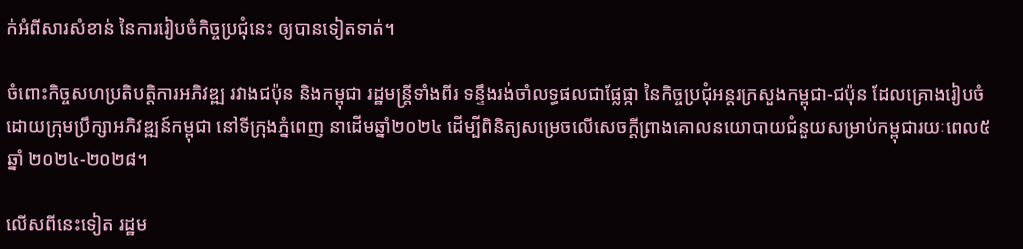ក់អំពីសារសំខាន់ នៃការរៀបចំកិច្ចប្រជុំនេះ ឲ្យបានទៀតទាត់។

ចំពោះកិច្ចសហប្រតិបត្តិការអភិវឌ្ឍ រវាងជប៉ុន និងកម្ពុជា រដ្ឋមន្ត្រីទាំងពីរ ទន្ទឹងរង់ចាំលទ្ធផលជាផ្លែផ្កា នៃកិច្ចប្រជុំអន្តរក្រសួងកម្ពុជា-ជប៉ុន ដែលគ្រោងរៀបចំ ដោយក្រុមប្រឹក្សាអភិវឌ្ឍន៍កម្ពុជា នៅទីក្រុងភ្នំពេញ នាដើមឆ្នាំ២០២៤ ដើម្បីពិនិត្យសម្រេចលើសេចក្តីព្រាងគោលនយោបាយជំនួយសម្រាប់កម្ពុជារយៈពេល៥ឆ្នាំ ២០២៤-២០២៨។

លើសពីនេះទៀត រដ្ឋម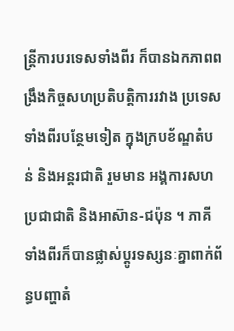ន្ត្រីការបរទេសទាំងពីរ ក៏បានឯកភាពពង្រឹងកិច្ចសហប្រតិបត្តិការរវាង ប្រទេសទាំងពីរបន្ថែមទៀត ក្នុងក្របខ័ណ្ឌតំបន់ និងអន្តរជាតិ រួមមាន អង្គការសហប្រជាជាតិ និងអាស៊ាន-ជប៉ុន ។ ភាគីទាំងពីរក៏បានផ្លាស់ប្តូរទស្សនៈគ្នាពាក់ព័ន្ធបញ្ហាតំ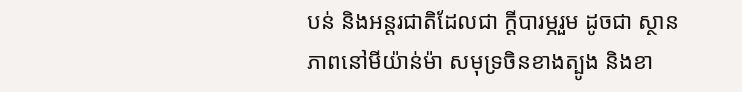បន់ និងអន្តរជាតិដែលជា ក្តីបារម្ភរួម ដូចជា ស្ថានភាពនៅមីយ៉ាន់ម៉ា សមុទ្រចិនខាងត្បូង និងខា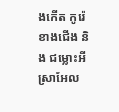ងកើត កូរ៉េខាងជើង និង ជម្លោះអីស្រាអែល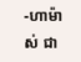-ហាម៉ាស់ ជា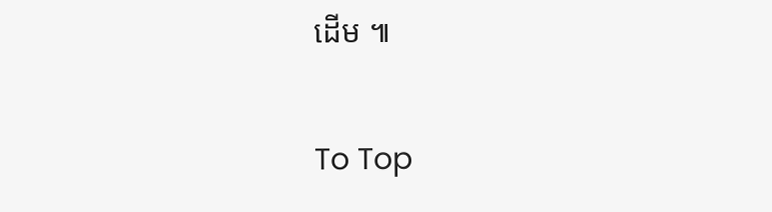ដើម ៕

To Top